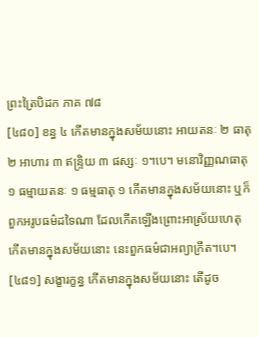ព្រះត្រៃបិដក ភាគ ៧៨
[៤៨០] ខន្ធ ៤ កើតមានក្នុងសម័យនោះ អាយតនៈ ២ ធាតុ ២ អាហារ ៣ ឥន្ទ្រិយ ៣ ផស្សៈ ១។បេ។ មនោវិញ្ញណធាតុ ១ ធម្មាយតនៈ ១ ធម្មធាតុ ១ កើតមានក្នុងសម័យនោះ ឬក៏ ពួកអរូបធម៌ដទៃណា ដែលកើតឡើងព្រោះអាស្រ័យហេតុ កើតមានក្នុងសម័យនោះ នេះពួកធម៌ជាអព្យាក្រឹត។បេ។
[៤៨១] សង្ខារក្ខន្ធ កើតមានក្នុងសម័យនោះ តើដូច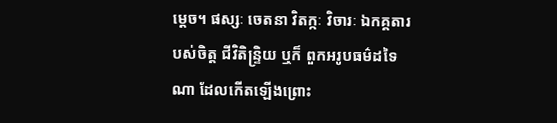ម្តេច។ ផស្សៈ ចេតនា វិតក្កៈ វិចារៈ ឯកគ្គតារបស់ចិត្ត ជីវិតិន្ទ្រិយ ឬក៏ ពួកអរូបធម៌ដទៃណា ដែលកើតឡើងព្រោះ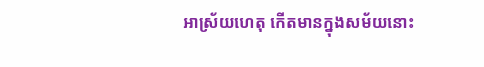អាស្រ័យហេតុ កើតមានក្នុងសម័យនោះ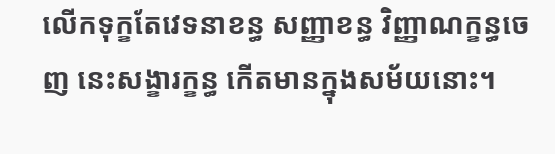លើកទុក្ខតែវេទនាខន្ធ សញ្ញាខន្ធ វិញ្ញាណក្ខន្ធចេញ នេះសង្ខារក្ខន្ធ កើតមានក្នុងសម័យនោះ។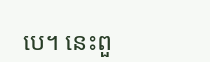បេ។ នេះពួ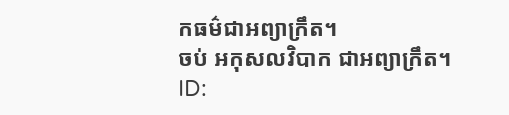កធម៌ជាអព្យាក្រឹត។
ចប់ អកុសលវិបាក ជាអព្យាក្រឹត។
ID: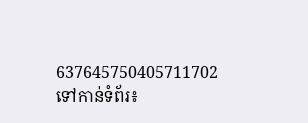637645750405711702
ទៅកាន់ទំព័រ៖